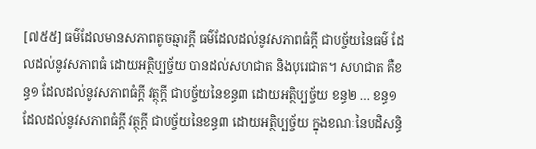[៧៥៥] ធម៌ដែលមានសភាពតូចឆ្មារក្តី ធម៌ដែលដល់នូវសភាពធំក្តី ជាបច្ច័យនៃធម៌ ដែលដល់នូវសភាពធំ ដោយអត្ថិប្បច្ច័យ បានដល់សហជាត និងបុរេជាត។ សហជាត គឺខន្ធ១ ដែលដល់នូវសភាពធំក្តី វត្ថុក្តី ជាបច្ច័យនៃខន្ធ៣ ដោយអត្ថិប្បច្ច័យ ខន្ធ២ … ខន្ធ១ ដែលដល់នូវសភាពធំក្តី វត្ថុក្តី ជាបច្ច័យនៃខន្ធ៣ ដោយអត្ថិប្បច្ច័យ ក្នុងខណៈនៃបដិសន្ធិ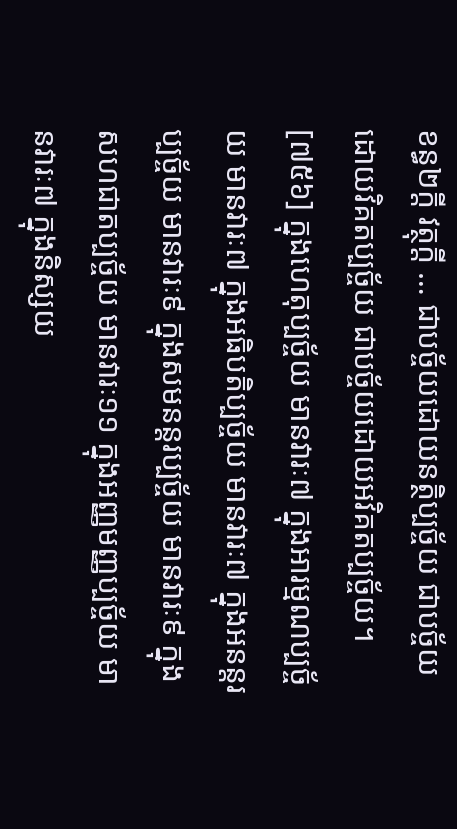ខន្ធ២ក្តី វត្ថុក្តី … ជាបច្ច័យដោយនត្ថិប្បច្ច័យ ជាបច្ច័យដោយវិគតប្បច្ច័យ ជាបច្ច័យដោយអវិគតប្បច្ច័យ។
[៧៥៦] ក្នុងហេតុប្បច្ច័យ មានវារៈ៧ ក្នុងអារម្មណប្បច្ច័យ មានវារៈ៧ ក្នុងអធិបតិប្បច្ច័យ មានវារៈ៧ ក្នុងអនន្តរប្បច្ច័យ មានវារៈ៩ ក្នុងសមនន្តរប្បច្ច័យ មានវារៈ៩ ក្នុងសហជាតប្បច្ច័យ មានវារៈ១១ ក្នុងអញ្ញមញ្ញប្បច្ច័យ មានវារៈ៧ ក្នុងនិស្សយ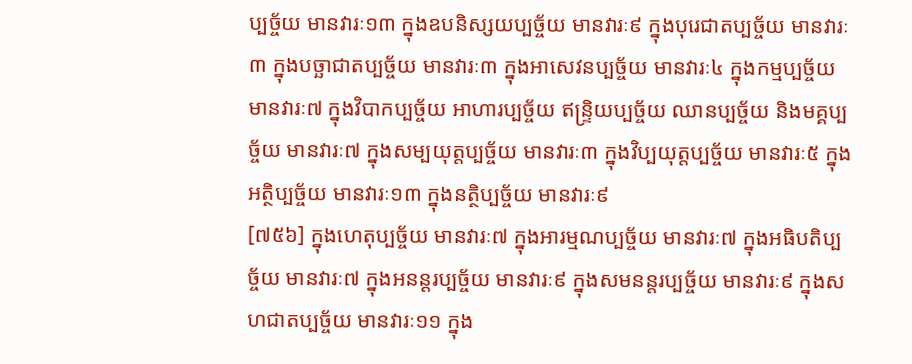ប្បច្ច័យ មានវារៈ១៣ ក្នុងឧបនិស្សយប្បច្ច័យ មានវារៈ៩ ក្នុងបុរេជាតប្បច្ច័យ មានវារៈ៣ ក្នុងបច្ឆាជាតប្បច្ច័យ មានវារៈ៣ ក្នុងអាសេវនប្បច្ច័យ មានវារៈ៤ ក្នុងកម្មប្បច្ច័យ មានវារៈ៧ ក្នុងវិបាកប្បច្ច័យ អាហារប្បច្ច័យ ឥន្ទ្រិយប្បច្ច័យ ឈានប្បច្ច័យ និងមគ្គប្បច្ច័យ មានវារៈ៧ ក្នុងសម្បយុត្តប្បច្ច័យ មានវារៈ៣ ក្នុងវិប្បយុត្តប្បច្ច័យ មានវារៈ៥ ក្នុងអត្ថិប្បច្ច័យ មានវារៈ១៣ ក្នុងនត្ថិប្បច្ច័យ មានវារៈ៩
[៧៥៦] ក្នុងហេតុប្បច្ច័យ មានវារៈ៧ ក្នុងអារម្មណប្បច្ច័យ មានវារៈ៧ ក្នុងអធិបតិប្បច្ច័យ មានវារៈ៧ ក្នុងអនន្តរប្បច្ច័យ មានវារៈ៩ ក្នុងសមនន្តរប្បច្ច័យ មានវារៈ៩ ក្នុងសហជាតប្បច្ច័យ មានវារៈ១១ ក្នុង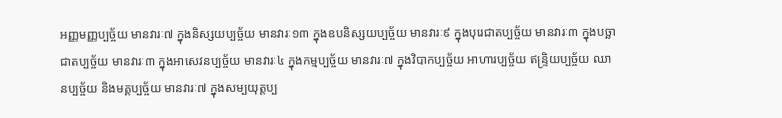អញ្ញមញ្ញប្បច្ច័យ មានវារៈ៧ ក្នុងនិស្សយប្បច្ច័យ មានវារៈ១៣ ក្នុងឧបនិស្សយប្បច្ច័យ មានវារៈ៩ ក្នុងបុរេជាតប្បច្ច័យ មានវារៈ៣ ក្នុងបច្ឆាជាតប្បច្ច័យ មានវារៈ៣ ក្នុងអាសេវនប្បច្ច័យ មានវារៈ៤ ក្នុងកម្មប្បច្ច័យ មានវារៈ៧ ក្នុងវិបាកប្បច្ច័យ អាហារប្បច្ច័យ ឥន្ទ្រិយប្បច្ច័យ ឈានប្បច្ច័យ និងមគ្គប្បច្ច័យ មានវារៈ៧ ក្នុងសម្បយុត្តប្ប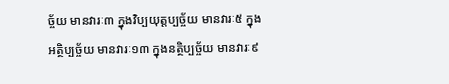ច្ច័យ មានវារៈ៣ ក្នុងវិប្បយុត្តប្បច្ច័យ មានវារៈ៥ ក្នុងអត្ថិប្បច្ច័យ មានវារៈ១៣ ក្នុងនត្ថិប្បច្ច័យ មានវារៈ៩